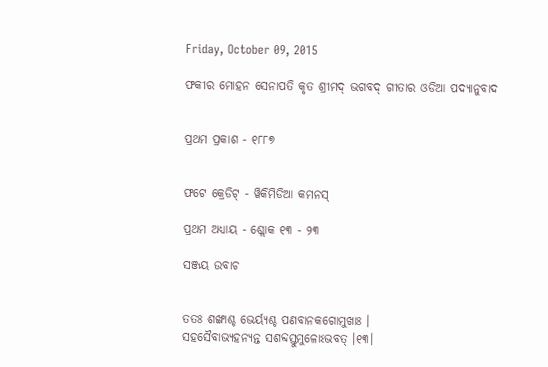Friday, October 09, 2015

ଫକୀର ମୋହନ ସେନାପତି କୃତ ଶ୍ରୀମଦ୍ ଭଗବଦ୍ ଗୀତାର ଓଡିଆ ପଦ୍ୟାନୁବାଦ


ପ୍ରଥମ ପ୍ରକାଶ - ୧୮୮୭


ଫଟେ କ୍ରେଡିଟ୍ - ୱିକିମିଡିଆ କମନସ୍

ପ୍ରଥମ ଅଧ୍ୟାୟ - ଶ୍ଲୋକ ୧୩ - ୨୩

ସଞ୍ଜୟ ଉବାଚ


ତତଃ ଶଙ୍ଖାଶ୍ଚ ଭେର୍ୟ୍ୟଶ୍ଚ ପଣବାନକଗୋମୁଖାଃ ।
ସହସୈବାଭ୍ୟହନ୍ୟନ୍ତ ସଶବ୍ଦସ୍ତୁମୁଳୋ‌‌‌ଽଭବତ୍ ।୧୩।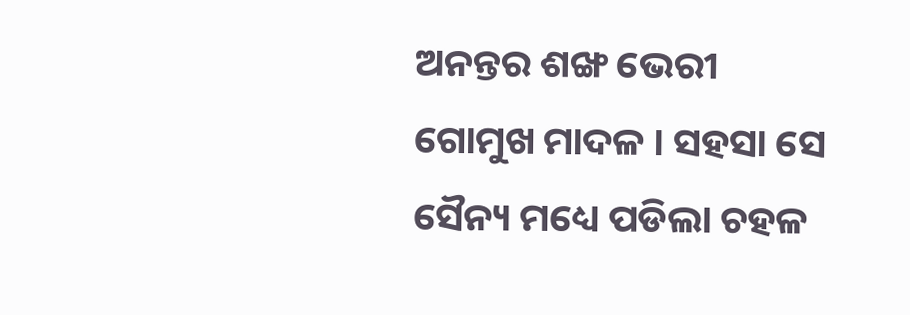ଅନନ୍ତର ଶଙ୍ଖ ଭେରୀ ଗୋମୁଖ ମାଦଳ । ସହସା ସେ ସୈନ୍ୟ ମଧ୍ୟେ ପଡିଲା ଚହଳ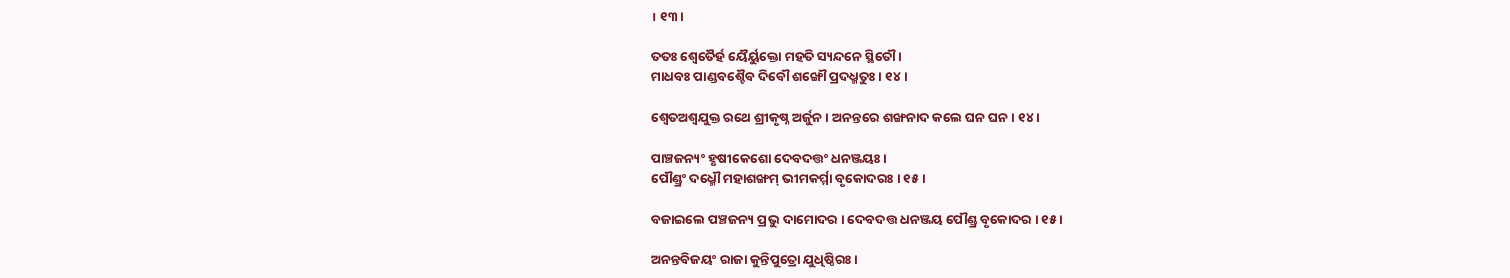। ୧୩।

ତତଃ ଶ୍ୱେତୈର୍ହ ୟୈର୍ୟୁକ୍ତୋ ମହତି ସ୍ୟନ୍ଦନେ ସ୍ଥିତୌ ।
ମାଧବଃ ପାଣ୍ଡବଶ୍ଚୈବ ଦିବୌ ଶଙ୍ଖୌ ପ୍ରଦଧ୍ମତୁଃ । ୧୪।

ଶ୍ୱେତଅଶ୍ୱଯୁକ୍ତ ରଥେ ଶ୍ରୀକୃଷ୍ନ ଅର୍ଜୁନ । ଅନନ୍ତରେ ଶଙ୍ଖନାଦ କଲେ ଘନ ଘନ । ୧୪ ।

ପାଞ୍ଚଜନ୍ୟଂ ହୃଷୀକେଶୋ ଦେବଦତ୍ତଂ ଧନଞ୍ଜୟଃ ।
ପୌଣ୍ଡ୍ରଂ ଦଧ୍ମୌ ମହାଶଙ୍ଖମ୍ ଭୀମକର୍ମ୍ମା ବୃକୋଦରଃ । ୧୫ ।

ବଜାଇଲେ ପଞ୍ଚଜନ୍ୟ ପ୍ରଭୁ ଦାମୋଦର । ଦେବଦତ୍ତ ଧନଞ୍ଜୟ ପୌଣ୍ଡ୍ର ବୃକୋଦର । ୧୫ ।

ଅନନ୍ତବିଜୟଂ ରାଜା କୁନ୍ତିପୁତ୍ରୋ ଯୁଧିଷ୍ଠିରଃ ।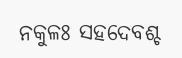ନକୁଳଃ ସହଦେବଶ୍ଚ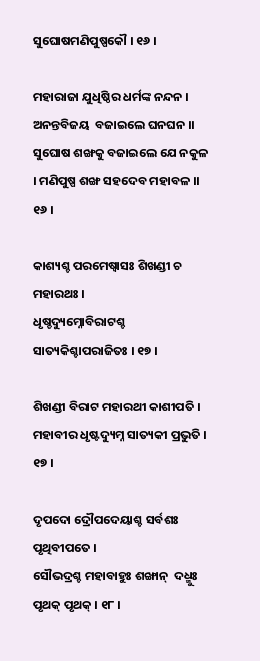ସୁଘୋଷମଣିପୁଷ୍ପକୌ । ୧୬ ।

ମହାରାଜା ଯୁଧିଷ୍ଠିର ଧର୍ମଙ୍କ ନନ୍ଦନ । ଅନନ୍ତବିଜୟ  ବଜାଇଲେ ଘନଘନ ।।
ସୁଘୋଷ ଶଙ୍ଖକୁ ବଜାଇଲେ ଯେ ନକୁଳ । ମଣିପୁଷ୍ପ ଶଙ୍ଖ ସହଦେବ ମହାବଳ ।। ୧୬ ।

କାଶ୍ୟଶ୍ଚ ପରମେଷ୍ୱାସଃ ଶିଖଣ୍ଡୀ ଚ ମହାରଥଃ ।
ଧୃଷ୍ଚଦ୍ୟୁମ୍ନୋବିରାଟଶ୍ଚ ସାତ୍ୟକିଶ୍ଚାପରାଜିତଃ । ୧୭ ।

ଶିଖଣ୍ଡୀ ବିରାଟ ମହାରଥୀ କାଶୀପତି । ମହାବୀର ଧୃଷ୍ଟଦ୍ୟୁମ୍ନ ସାତ୍ୟକୀ ପ୍ରଭୁତି । ୧୭ ।

ଦୃପଦୋ ଦ୍ରୌପଦେୟାଶ୍ଚ ସର୍ବଶଃ ପୃଥିବୀପତେ ।
ସୌଭଦ୍ରଶ୍ଚ ମହାବାହୁଃ ଶଙ୍ଖାନ୍  ଦଧ୍ମୁଃ ପୃଥକ୍ ପୃଥକ୍ । ୧୮ ।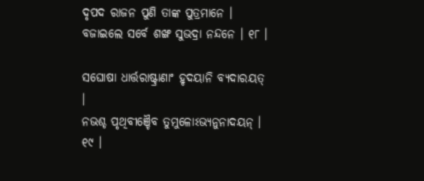ଦୃପଦ ରାଜନ ପୁଣି ତାଙ୍କ ପୁତ୍ରମାନେ । ବଜାଇଲେ ସର୍ବେ ଶଙ୍ଖ ସୁଭଦ୍ରା ନନ୍ଦନେ । ୧୮ ।

ସଘୋଷା ଧାର୍ତ୍ତରାଷ୍ଟ୍ରାଣାଂ ହୃଦୟାନି ବ୍ୟଦାରୟତ୍ ।
ନଭଶ୍ଚ ପୃଥିବୀଞ୍ଚୈବ ତୁମୁଳୋଽଭ୍ୟନୁନାଦୟନ୍ । ୧୯ ।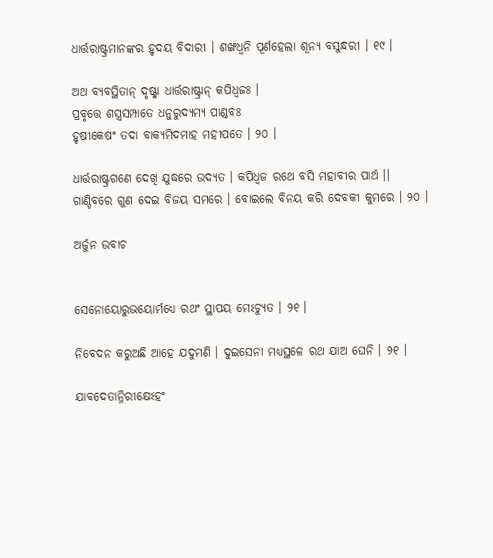ଧାର୍ତ୍ତରାଷ୍ଟ୍ରମାନଙ୍କର ହୃଦୟ ବିଦାରୀ । ଶଙ୍ଖଧ୍ୱନି ପୂର୍ଣହେଲା ଶୂନ୍ୟ ବସୁନ୍ଧରୀ । ୧୯ ।

ଅଥ ବ୍ୟବସ୍ଥିତାନ୍ ଦୃଷ୍ଟ୍ୱା ଧାର୍ତ୍ତରାଷ୍ଟ୍ରାନ୍ କପିଧ୍ୱଜଃ ।
ପ୍ରବୃତ୍ତେ ଶସ୍ତ୍ରସମ୍ପାତେ ଧନୁରୁଦ୍ୟମ୍ୟ ପାଣ୍ଡବଃ
ହୃଷୀକେଷଂ ତଦା ବାକ୍ୟମିଦମାହ ମହୀପତେ । ୨୦ ।

ଧାର୍ତ୍ତରାଷ୍ଟ୍ରଗଣେ ଦେଖି ଯୁଦ୍ଧରେ ଉଦ୍ୟତ । କପିଧ୍ୱଜ ରଥେ ବସି ମହାବୀର ପାର୍ଥ ।।
ଗାଣ୍ଡିବରେ ଗୁଣ ଦେଇ ବିଜୟ ସମରେ । ବୋଇଲେ ବିନୟ କରି ଦେବକୀ କୁମରେ । ୨୦ ।

ଅର୍ଜୁନ ଉବାଚ


ସେନୋୟୋରୁଭୟୋର୍ମଧ୍ୟେ ରଥଂ ସ୍ଥାପୟ ମେଽଚ୍ୟୁତ । ୨୧ ।

ନିବେଦନ କରୁଅଛି ଆହେ ଯଦୁମଣି । ଦୁଇସେନା ମଧ୍ୟସ୍ଥଳେ ରଥ ଯାଅ ଘେନି । ୨୧ ।

ଯାବଦେତାନ୍ନିରୀକ୍ଷେଽହଂ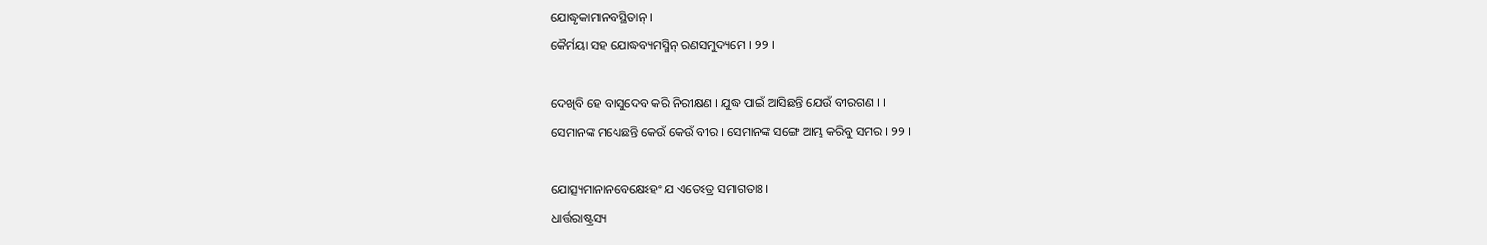ଯୋଦ୍ଧୃକାମାନବସ୍ଥିତାନ୍ ।
କୈର୍ମୟା ସହ ଯୋଦ୍ଧବ୍ୟମସ୍ମିନ୍ ରଣସମୁଦ୍ୟମେ । ୨୨ ।

ଦେଖିବି ହେ ବାସୁଦେବ କରି ନିରୀକ୍ଷଣ । ଯୁଦ୍ଧ ପାଇଁ ଆସିଛନ୍ତି ଯେଉଁ ବୀରଗଣ । ।
ସେମାନଙ୍କ ମଧ୍ୟେଛନ୍ତି କେଉଁ କେଉଁ ବୀର । ସେମାନଙ୍କ ସଙ୍ଗେ ଆମ୍ଭ କରିବୁ ସମର । ୨୨ ।

ଯୋତ୍ସ୍ୟମାନାନବେକ୍ଷେଽହଂ ଯ ଏତେଽତ୍ର ସମାଗତାଃ ।
ଧାର୍ତ୍ତରାଷ୍ଟ୍ରସ୍ୟ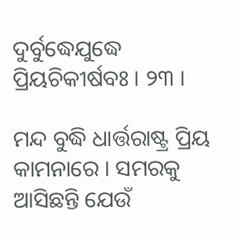ଦୁର୍ବୁଦ୍ଧେଯୁଦ୍ଧେ ପ୍ରିୟଚିକୀର୍ଷବଃ । ୨୩ ।

ମନ୍ଦ ବୁଦ୍ଧି ଧାର୍ତ୍ତରାଷ୍ଟ୍ର ପ୍ରିୟ କାମନାରେ । ସମରକୁ ଆସିଛନ୍ତି ଯେଉଁ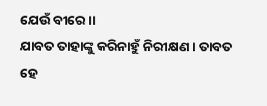ଯେଉଁ ବୀରେ ।।
ଯାବତ ତାହାଙ୍କୁ କରିନାହୁଁ ନିରୀକ୍ଷଣ । ତାବତ ହେ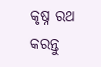କୃଷ୍ନ ରଥ କରନ୍ତୁ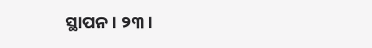ସ୍ଥାପନ । ୨୩ ।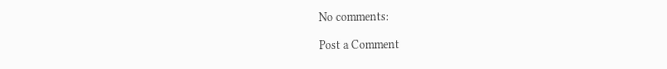No comments:

Post a Comment